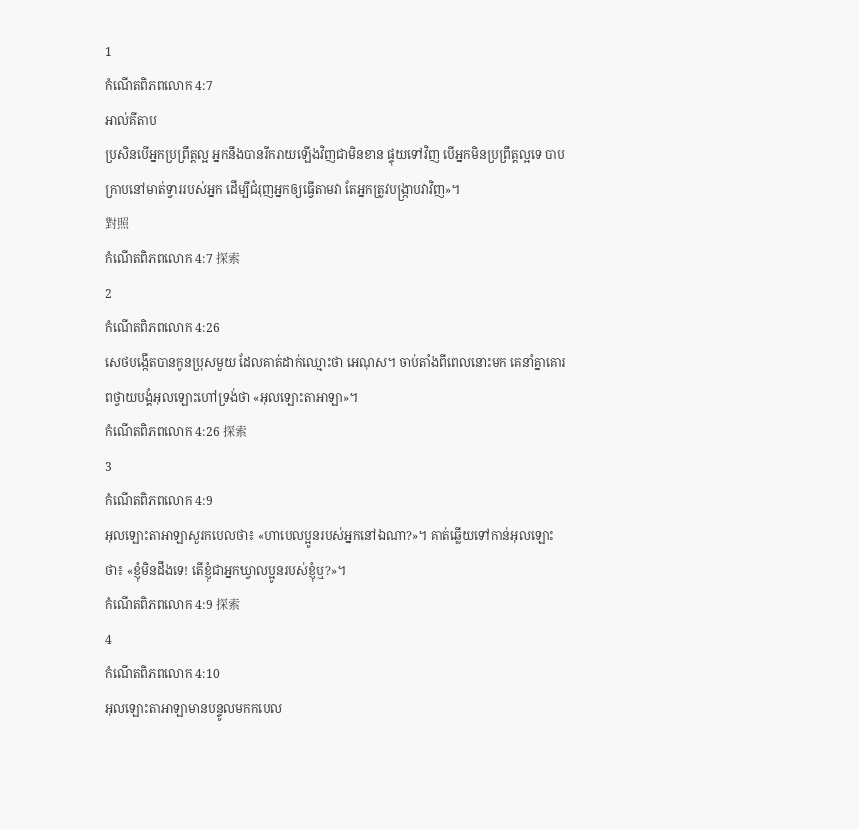1
កំណើតពិភពលោក 4:7
អាល់គីតាប
ប្រសិនបើអ្នកប្រព្រឹត្តល្អ អ្នកនឹងបានរីករាយឡើងវិញជាមិនខាន ផ្ទុយទៅវិញ បើអ្នកមិនប្រព្រឹត្តល្អទេ បាបក្រាបនៅមាត់ទ្វាររបស់អ្នក ដើម្បីជំរុញអ្នកឲ្យធ្វើតាមវា តែអ្នកត្រូវបង្ក្រាបវាវិញ»។
對照
កំណើតពិភពលោក 4:7 探索
2
កំណើតពិភពលោក 4:26
សេថបង្កើតបានកូនប្រុសមួយ ដែលគាត់ដាក់ឈ្មោះថា អេណុស។ ចាប់តាំងពីពេលនោះមក គេនាំគ្នាគោរពថ្វាយបង្គំអុលឡោះហៅទ្រង់ថា «អុលឡោះតាអាឡា»។
កំណើតពិភពលោក 4:26 探索
3
កំណើតពិភពលោក 4:9
អុលឡោះតាអាឡាសួរកបេលថា៖ «ហាបេលប្អូនរបស់អ្នកនៅឯណា?»។ គាត់ឆ្លើយទៅកាន់អុលឡោះថា៖ «ខ្ញុំមិនដឹងទេ! តើខ្ញុំជាអ្នកឃ្វាលប្អូនរបស់ខ្ញុំឬ?»។
កំណើតពិភពលោក 4:9 探索
4
កំណើតពិភពលោក 4:10
អុលឡោះតាអាឡាមានបន្ទូលមកកបេល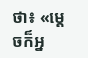ថា៖ «ម្តេចក៏អ្ន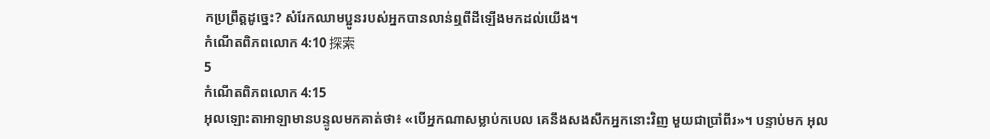កប្រព្រឹត្តដូច្នេះ? សំរែកឈាមប្អូនរបស់អ្នកបានលាន់ឮពីដីឡើងមកដល់យើង។
កំណើតពិភពលោក 4:10 探索
5
កំណើតពិភពលោក 4:15
អុលឡោះតាអាឡាមានបន្ទូលមកគាត់ថា៖ «បើអ្នកណាសម្លាប់កបេល គេនឹងសងសឹកអ្នកនោះវិញ មួយជាប្រាំពីរ»។ បន្ទាប់មក អុល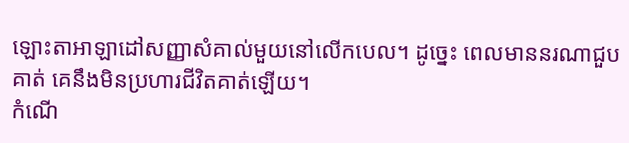ឡោះតាអាឡាដៅសញ្ញាសំគាល់មួយនៅលើកបេល។ ដូច្នេះ ពេលមាននរណាជួបគាត់ គេនឹងមិនប្រហារជីវិតគាត់ឡើយ។
កំណើ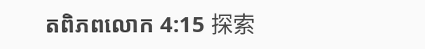តពិភពលោក 4:15 探索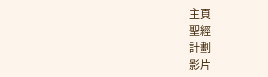主頁
聖經
計劃
影片